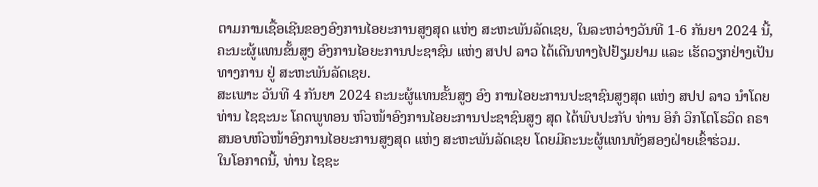ຕາມການເຊື້ອເຊີນຂອງອົງການໄອຍະການສູງສຸດ ແຫ່ງ ສະຫະພັນລັດເຊຍ, ໃນລະຫວ່າງວັນທີ 1-6 ກັນຍາ 2024 ນີ້, ຄະນະຜູ້ແທນຂັ້ນສູງ ອົງການໄອຍະການປະຊາຊົນ ແຫ່ງ ສປປ ລາວ ໄດ້ເດີນທາງໄປຢ້ຽມຢາມ ແລະ ເຮັດວຽກຢ່າງເປັນທາງການ ຢູ່ ສະຫະພັນລັດເຊຍ.
ສະເພາະ ວັນທີ 4 ກັນຍາ 2024 ຄະນະຜູ້ແທນຂັ້ນສູງ ອົງ ການໄອຍະການປະຊາຊົນສູງສຸດ ແຫ່ງ ສປປ ລາວ ນໍາໂດຍ ທ່ານ ໄຊຊະນະ ໂຄດພູທອນ ຫົວໜ້າອົງການໄອຍະການປະຊາຊົນສູງ ສຸດ ໄດ້ພົບປະກັບ ທ່ານ ອິກໍ ວິກໂຕໂຣວິດ ຄຣາສນອບຫົວໜ້າອົງການໄອຍະການສູງສຸດ ແຫ່ງ ສະຫະພັນລັດເຊຍ ໂດຍມີຄະນະຜູ້ແທນທັງສອງຝ່າຍເຂົ້າຮ່ວມ.
ໃນໂອກາດນີ້, ທ່ານ ໄຊຊະ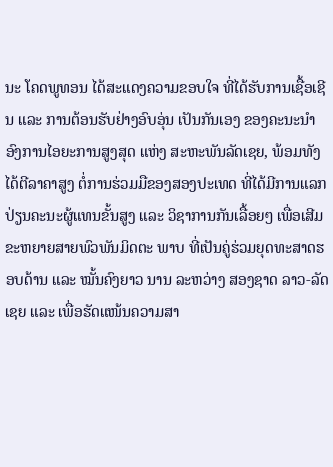ນະ ໂຄດພູທອນ ໄດ້ສະແດງຄວາມຂອບໃຈ ທີ່ໄດ້ຮັບການເຊື້ອເຊີນ ແລະ ການຕ້ອນຮັບຢ່າງອົບອຸ່ນ ເປັນກັນເອງ ຂອງຄະນະນໍາອົງການໄອຍະການສູງສຸດ ແຫ່ງ ສະຫະພັນລັດເຊຍ, ພ້ອມທັງໄດ້ຕີລາຄາສູງ ຕໍ່ການຮ່ວມມືຂອງສອງປະເທດ ທີ່ໄດ້ມີການແລກປ່ຽນຄະນະຜູ້ແທນຂັ້ນສູງ ແລະ ວິຊາການກັນເລື້ອຍໆ ເພື່ອເສີມຂະຫຍາຍສາຍພົວພັນມິດຕະ ພາບ ທີ່ເປັນຄູ່ຮ່ວມຍຸດທະສາດຮອບດ້ານ ແລະ ໝັ້ນຄົງຍາວ ນານ ລະຫວ່າງ ສອງຊາດ ລາວ-ລັດເຊຍ ແລະ ເພື່ອຮັດແໜ້ນຄວາມສາ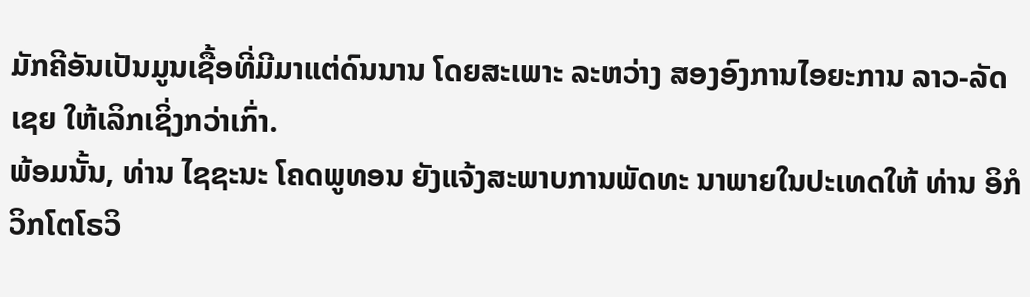ມັກຄີອັນເປັນມູນເຊື້ອທີ່ມີມາແຕ່ດົນນານ ໂດຍສະເພາະ ລະຫວ່າງ ສອງອົງການໄອຍະການ ລາວ-ລັດເຊຍ ໃຫ້ເລິກເຊິ່ງກວ່າເກົ່າ.
ພ້ອມນັ້ນ, ທ່ານ ໄຊຊະນະ ໂຄດພູທອນ ຍັງແຈ້ງສະພາບການພັດທະ ນາພາຍໃນປະເທດໃຫ້ ທ່ານ ອິກໍ ວິກໂຕໂຣວິ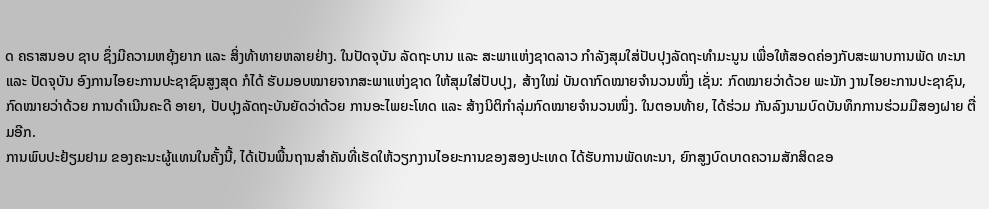ດ ຄຣາສນອບ ຊາບ ຊຶ່ງມີຄວາມຫຍຸ້ງຍາກ ແລະ ສິ່ງທ້າທາຍຫລາຍຢ່າງ. ໃນປັດຈຸບັນ ລັດຖະບານ ແລະ ສະພາແຫ່ງຊາດລາວ ກຳລັງສຸມໃສ່ປັບປຸງລັດຖະທໍາມະນູນ ເພື່ອໃຫ້ສອດຄ່ອງກັບສະພາບການພັດ ທະນາ ແລະ ປັດຈຸບັນ ອົງການໄອຍະການປະຊາຊົນສູງສຸດ ກໍໄດ້ ຮັບມອບໝາຍຈາກສະພາແຫ່ງຊາດ ໃຫ້ສຸມໃສ່ປັບປຸງ, ສ້າງໃໝ່ ບັນດາກົດໝາຍຈໍານວນໜຶ່ງ ເຊັ່ນ: ກົດໝາຍວ່າດ້ວຍ ພະນັກ ງານໄອຍະການປະຊາຊົນ, ກົດໝາຍວ່າດ້ວຍ ການດໍາເນີນຄະດີ ອາຍາ, ປັບປຸງລັດຖະບັນຍັດວ່າດ້ວຍ ການອະໄພຍະໂທດ ແລະ ສ້າງນິຕິກໍາລຸ່ມກົດໝາຍຈໍານວນໜຶ່ງ. ໃນຕອນທ້າຍ, ໄດ້ຮ່ວມ ກັນລົງນາມບົດບັນທຶກການຮ່ວມມືສອງຝາຍ ຕື່ມອີກ.
ການພົບປະຢ້ຽມຢາມ ຂອງຄະນະຜູ້ແທນໃນຄັ້ງນີ້, ໄດ້ເປັນພື້ນຖານສໍາຄັນທີ່ເຮັດໃຫ້ວຽກງານໄອຍະການຂອງສອງປະເທດ ໄດ້ຮັບການພັດທະນາ, ຍົກສູງບົດບາດຄວາມສັກສິດຂອ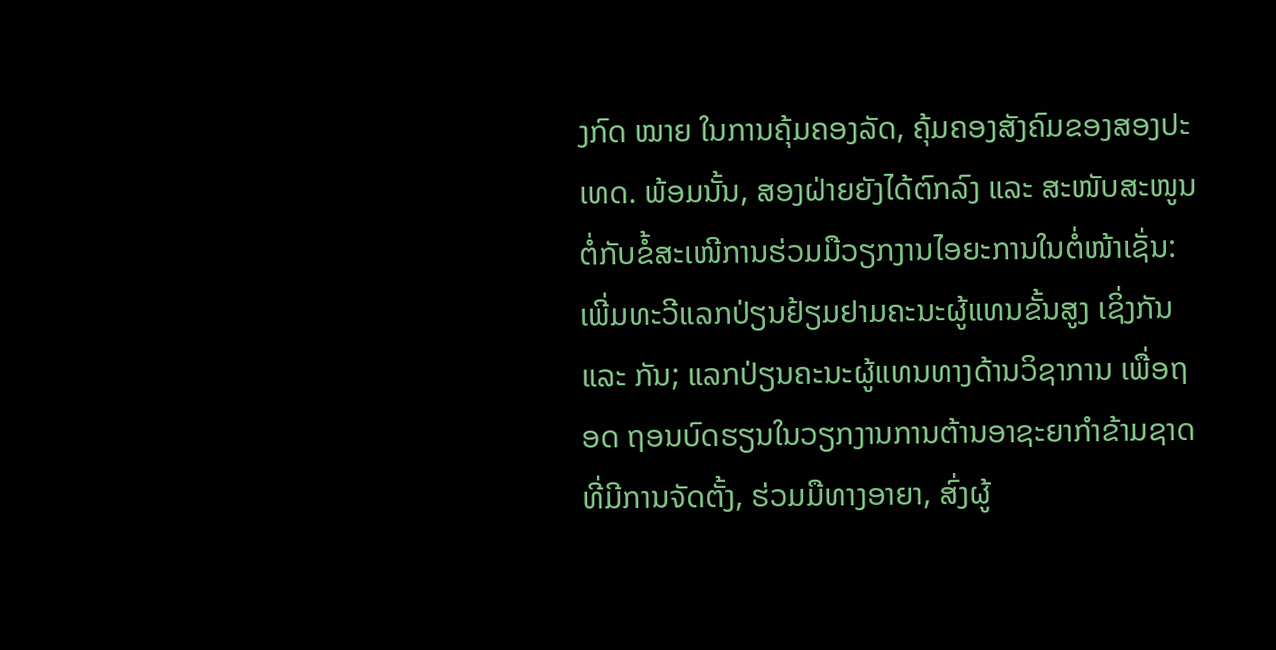ງກົດ ໝາຍ ໃນການຄຸ້ມຄອງລັດ, ຄຸ້ມຄອງສັງຄົມຂອງສອງປະເທດ. ພ້ອມນັ້ນ, ສອງຝ່າຍຍັງໄດ້ຕົກລົງ ແລະ ສະໜັບສະໜູນຕໍ່ກັບຂໍ້ສະເໜີການຮ່ວມມືວຽກງານໄອຍະການໃນຕໍ່ໜ້າເຊັ່ນ: ເພີ່ມທະວີແລກປ່ຽນຢ້ຽມຢາມຄະນະຜູ້ແທນຂັ້ນສູງ ເຊິ່ງກັນ ແລະ ກັນ; ແລກປ່ຽນຄະນະຜູ້ແທນທາງດ້ານວິຊາການ ເພື່ອຖອດ ຖອນບົດຮຽນໃນວຽກງານການຕ້ານອາຊະຍາກໍາຂ້າມຊາດ ທີ່ມີການຈັດຕັ້ງ, ຮ່ວມມືທາງອາຍາ, ສົ່ງຜູ້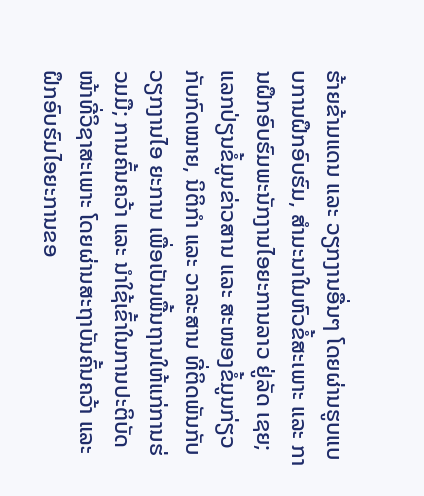ຮ້າຍຂ້າມແດນ ແລະ ວຽກງານອື່ນໆ ໂດຍຜ່ານຮູບແບບການຝຶກອົບຮົມ, ສໍາມະນາໃນຫົວຂໍ້ສະເພາະ ແລະ ການຝຶກອົບຮົມພະນັກງານໄອຍະການລາວ ຢູ່ລັດ ເຊຍ; ແລກປ່ຽນຂໍ້ມູນຂ່າວສານ ແລະ ສະໜອງຂໍ້ມູນກ່ຽວກັບກົດໝາຍ, ນິຕິກຳ ແລະ ວາລະສານ ທີ່ຕິດພັນກັບວຽກງານໄອ ຍະການ ເພື່ອເປັນພື້ນຖານໃຫ້ແກ່ການຮ່ວມມື; ການຄົ້ນຄວ້າ ແລະ ນໍາໃຊ້ເຂົ້າໃນການປະຕິບັດໜ້າທີ່ວິຊາສະເພາະ ໂດຍຜ່ານສະຖາບັນຄົ້ນຄວ້າ ແລະ ຝຶກອົບຮົມໄອຍະການຂອ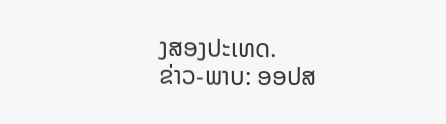ງສອງປະເທດ.
ຂ່າວ-ພາບ: ອອປສ